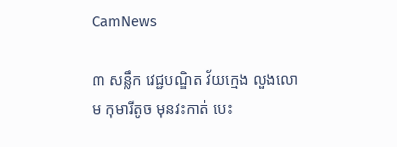CamNews

៣ សន្លឹក វេជ្ជបណ្ឌិត វ័យក្មេង លួងលោម កុមារីតូច មុនវះកាត់ បេះ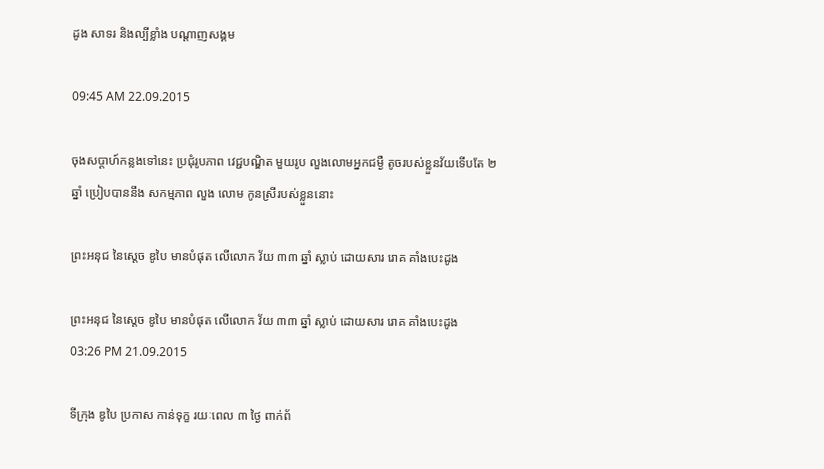ដូង សាទរ និងល្បីខ្លាំង បណ្តាញសង្គម

09:45 AM 22.09.2015

ចុងសប្តាហ៍កន្លងទៅនេះ ប្រជុំរូបភាព វេជ្ជបណ្ឌិត មួយរូប លួងលោមអ្នកជម្ងឺ តូចរបស់ខ្លួនវ័យទើបតែ ២ ឆ្នាំ ប្រៀបបាននឹង សកម្មភាព លួង លោម កូនស្រីរបស់ខ្លួននោះ

ព្រះអនុជ នៃស្តេច ឌូបៃ មានបំផុត លើលោក វ័យ ៣៣ ឆ្នាំ ស្លាប់ ដោយសារ រោគ គាំងបេះដូង

ព្រះអនុជ នៃស្តេច ឌូបៃ មានបំផុត លើលោក វ័យ ៣៣ ឆ្នាំ ស្លាប់ ដោយសារ រោគ គាំងបេះដូង
03:26 PM 21.09.2015

ទីក្រុង ឌូបៃ ប្រកាស កាន់ទុក្ខ រយៈពេល ៣ ថ្ងៃ ពាក់ព័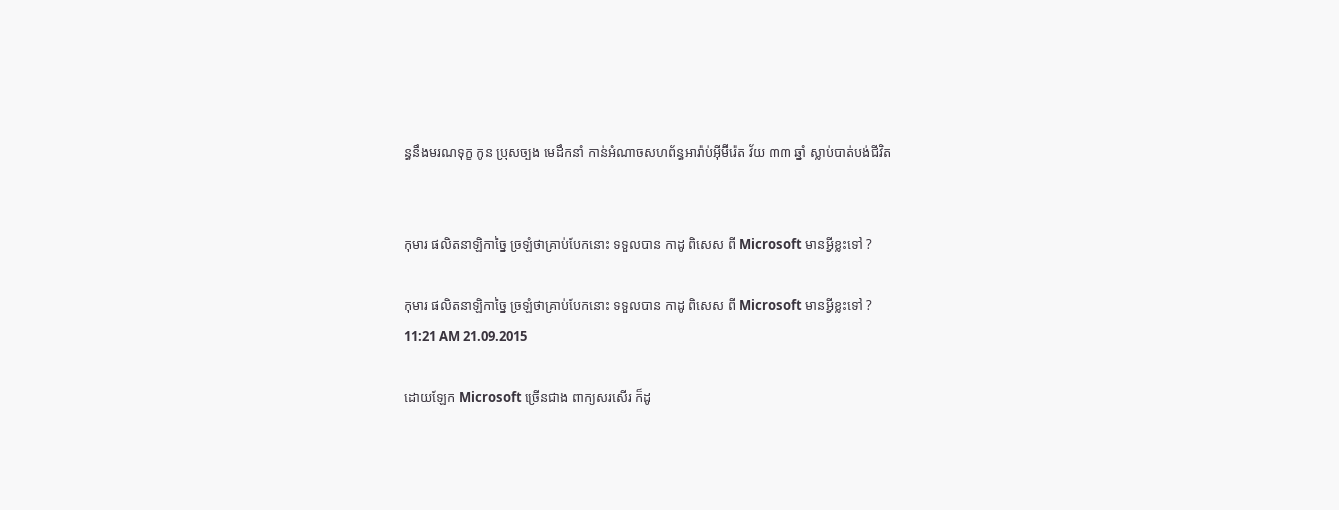ន្ធនឹងមរណទុក្ខ កូន ប្រុសច្បង មេដឹកនាំ កាន់អំណាចសហព័ន្ធអារ៉ាប់អ៊ីម៊ីរ៉េត វ័យ ៣៣ ឆ្នាំ ស្លាប់បាត់បង់ជីវិត


កុមារ ផលិតនាឡិកាច្នៃ ច្រឡំថាគ្រាប់បែកនោះ ទទួលបាន កាដូ ពិសេស ពី Microsoft មានអ្វីខ្លះទៅ ?

កុមារ ផលិតនាឡិកាច្នៃ ច្រឡំថាគ្រាប់បែកនោះ ទទួលបាន កាដូ ពិសេស ពី Microsoft មានអ្វីខ្លះទៅ ?
11:21 AM 21.09.2015

ដោយឡែក Microsoft ច្រើនជាង ពាក្យសរសើរ ក៏ដូ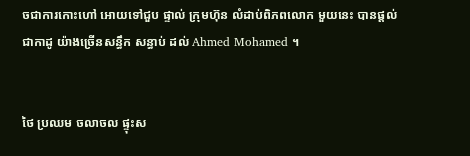ចជាការកោះហៅ អោយទៅជួប ផ្ទាល់ ក្រុមហ៊ុន លំដាប់ពិភពលោក មួយនេះ បានផ្តល់ជាកាដូ យ៉ាងច្រើនសន្ធឹក សន្ធាប់ ដល់ Ahmed Mohamed ។


ថៃ ប្រឈម ចលាចល ផ្ទុះស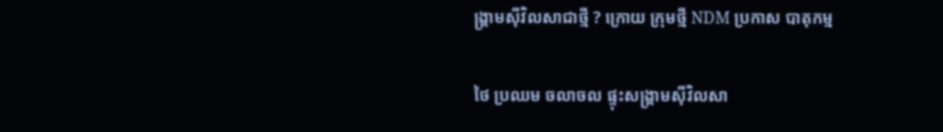ង្គ្រាមស៊ីវិលសាជាថ្មី ? ក្រោយ ក្រុមថ្មី NDM ប្រកាស បាតុកម្ម

ថៃ ប្រឈម ចលាចល ផ្ទុះសង្គ្រាមស៊ីវិលសា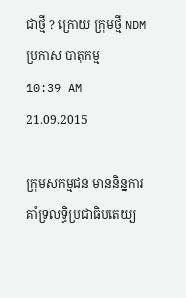ជាថ្មី ? ក្រោយ ក្រុមថ្មី NDM ប្រកាស បាតុកម្ម
10:39 AM 21.09.2015

ក្រុមសកម្មជន មាននិន្នការ គាំទ្រលទ្ធិប្រជាធិបតេយ្យ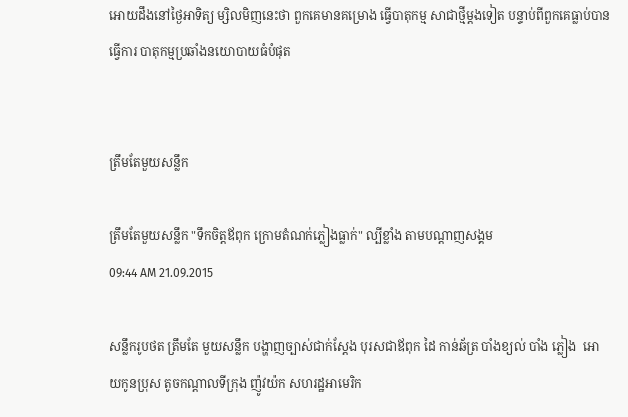អោយដឹងនៅថ្ងៃអាទិត្យ ម្សិលមិញនេះថា ពួកគេមានគម្រោង ធ្វើបាតុកម្ម សាជាថ្មីម្តងទៀត បន្ទាប់ពីពួកគេធ្លាប់បានធ្វើការ បាតុកម្មប្រឆាំងនយោបាយធំបំផុត


ត្រឹមតែមួយសន្លឹក

ត្រឹមតែមួយសន្លឹក "ទឹកចិត្តឪពុក ក្រោមតំណក់ភ្លៀងធ្លាក់" ល្បីខ្លាំង តាមបណ្តាញសង្គម
09:44 AM 21.09.2015

សន្លឹករូបថត ត្រឹមតែ មួយសន្លឹក បង្ហាញច្បាស់ជាក់ស្តែង បុរសជាឪពុក ដៃ កាន់ឆ័ត្រ បាំងខ្យល់ បាំង ភ្លៀង  អោយកូនប្រុស តូចកណ្តាលទីក្រុង ញ៉ូវយ៉ក សហរដ្ឋអាមេរិក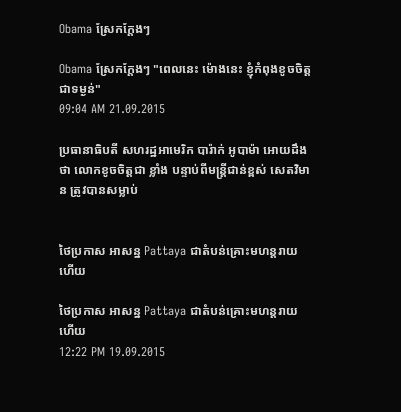Obama ស្រែកក្តែងៗ

Obama ស្រែកក្តែងៗ "ពេលនេះ ម៉ោងនេះ ខ្ញុំកំពុងខូចចិត្ត ជាទម្ងន់"
09:04 AM 21.09.2015

ប្រធានាធិបតី សហរដ្ឋអាមេរិក បារ៉ាក់ អូបាម៉ា អោយដឹងថា លោកខូចចិត្តជា ខ្លាំង បន្ទាប់ពីមន្រ្តីជាន់ខ្ពស់ សេតវិមាន ត្រូវបានសម្លាប់


ថៃប្រកាស អាសន្ន Pattaya ជាតំបន់គ្រោះមហន្តរាយ ហើយ

ថៃប្រកាស អាសន្ន Pattaya ជាតំបន់គ្រោះមហន្តរាយ ហើយ
12:22 PM 19.09.2015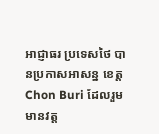អាជ្ញាធរ ប្រទេសថៃ បានប្រកាសអាសន្ន ខេត្ត Chon Buri ដែលរួមមានវត្ត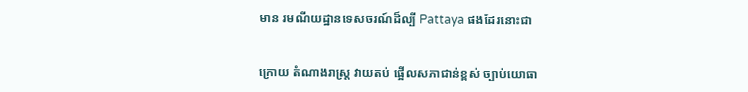មាន រមណីយដ្ឋានទេសចរណ៍ដ៏ល្បី Pattaya ផងដែរនោះជា


ក្រោយ តំណាងរាស្រ្ត វាយតប់ ផ្អើលសភាជាន់ខ្ពស់ ច្បាប់យោធា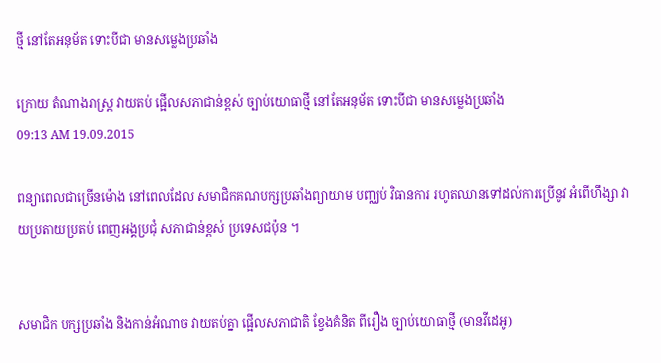ថ្មី នៅតែអនុម័ត ទោះបីជា មានសម្លេងប្រឆាំង

ក្រោយ តំណាងរាស្រ្ត វាយតប់ ផ្អើលសភាជាន់ខ្ពស់ ច្បាប់យោធាថ្មី នៅតែអនុម័ត ទោះបីជា មានសម្លេងប្រឆាំង
09:13 AM 19.09.2015

ពន្យាពេលជាច្រើនម៉ោង នៅពេលដែល សមាជិកគណបក្សប្រឆាំងព្យាយាម បញ្ឈប់ វិធានការ រហូតឈានទៅដល់ការប្រើនូវ អំពើហឹង្សា វាយប្រតាយប្រតប់ ពេញអង្គប្រជុំ សភាជាន់ខ្ពស់ ប្រទេសជប៉ុន ។


សមាជិក បក្សប្រឆាំង និងកាន់អំណាច វាយតប់គ្នា ផ្អើលសភាជាតិ ខ្វែងគំនិត ពីរឿង ច្បាប់យោធាថ្មី (មានវីដេអូ)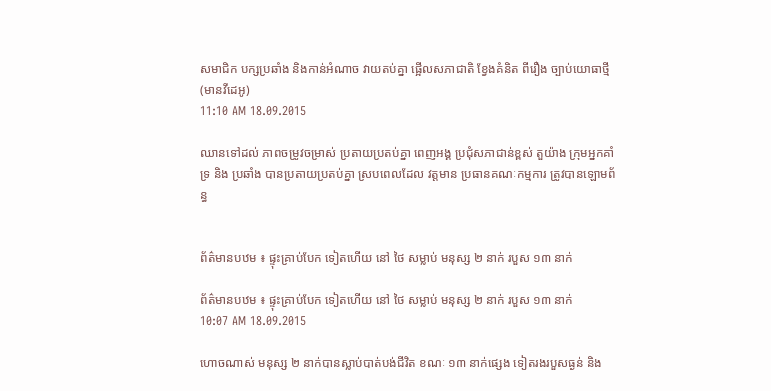សមាជិក បក្សប្រឆាំង និងកាន់អំណាច វាយតប់គ្នា ផ្អើលសភាជាតិ ខ្វែងគំនិត ពីរឿង ច្បាប់យោធាថ្មី (មានវីដេអូ)
11:10 AM 18.09.2015

ឈានទៅដល់ ភាពចម្រូវចម្រាស់ ប្រតាយប្រតប់គ្នា ពេញអង្គ ប្រជុំសភាជាន់ខ្ពស់ តួយ៉ាង ក្រុមអ្នកគាំទ្រ និង ប្រឆាំង បានប្រតាយប្រតប់គ្នា ស្របពេលដែល វត្តមាន ប្រធានគណៈកម្មការ ត្រូវបានឡោមព័ន្ធ


ព័ត៌មានបឋម ៖ ផ្ទុះគ្រាប់បែក ទៀតហើយ នៅ ថៃ សម្លាប់ មនុស្ស ២ នាក់ របួស ១៣ នាក់

ព័ត៌មានបឋម ៖ ផ្ទុះគ្រាប់បែក ទៀតហើយ នៅ ថៃ សម្លាប់ មនុស្ស ២ នាក់ របួស ១៣ នាក់
10:07 AM 18.09.2015

ហោចណាស់ មនុស្ស ២ នាក់បានស្លាប់បាត់បង់ជីវិត ខណៈ ១៣ នាក់ផ្សេង ទៀតរងរបួសធ្ងន់ និង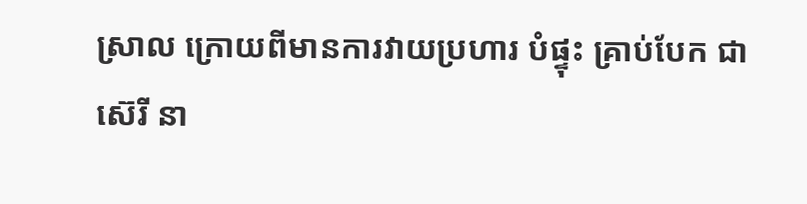ស្រាល ក្រោយពីមានការវាយប្រហារ បំផ្ទុះ គ្រាប់បែក ជា ស៊េរី នា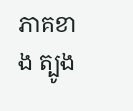ភាគខាង ត្បូង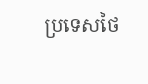ប្រទេសថៃ